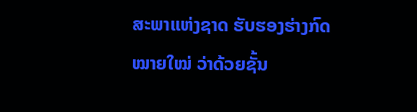ສະພາແຫ່ງຊາດ ຮັບຮອງຮ່າງກົດໝາຍໃໝ່ ວ່າດ້ວຍຊັ້ນ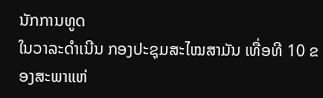ນັກການທູດ
ໃນວາລະດຳເນີນ ກອງປະຊຸມສະໄໝສາມັນ ເທື່ອທີ 10 ຂອງສະພາແຫ່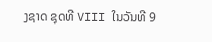ງຊາດ ຊຸດທີ VIII ໃນວັນທີ 9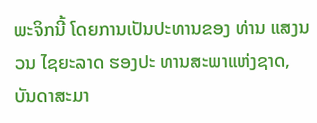ພະຈິກນີ້ ໂດຍການເປັນປະທານຂອງ ທ່ານ ແສງນວນ ໄຊຍະລາດ ຮອງປະ ທານສະພາແຫ່ງຊາດ, ບັນດາສະມາ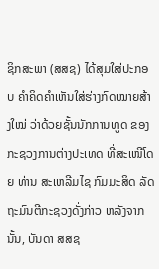ຊິກສະພາ (ສສຊ) ໄດ້ສຸມໃສ່ປະກອບ ຄຳຄິດຄຳເຫັນໃສ່ຮ່າງກົດໝາຍສ້າງໃໝ່ ວ່າດ້ວຍຊັ້ນນັກການທູດ ຂອງກະຊວງການຕ່າງປະເທດ ທີ່ສະເໜີໂດຍ ທ່ານ ສະເຫລີມໄຊ ກົມມະສິດ ລັດຖະມົນຕີກະຊວງດັ່ງກ່າວ ຫລັງຈາກນັ້ນ, ບັນດາ ສສຊ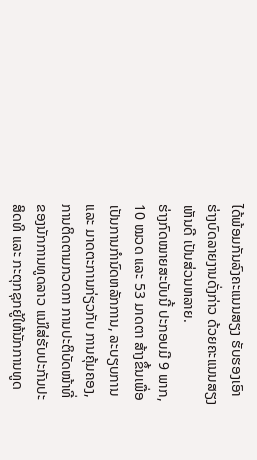ໄດ້ພ້ອມກັນລົງຄະແນນສຽງ ຮັບຮອງເອົາຮ່າງບົດລາຍງານດັ່ງກ່າວ ດ້ວຍຄະແນນສຽງເຫັນດີ ເປັນສ່ວນຫລາຍ.
ຮ່າງກົດໝາຍສະບັບນີ້ ປະກອບມີ 9 ພາກ, 10 ໝວດ ແລະ 53 ມາດຕາ ສ້າງຂຶ້ນເພື່ອເປັນການກຳນົດຫລັກການ, ລະບຽບການ ແລະ ມາດຕະການກ່ຽວກັບ ການຄຸ້ມຄອງ, ການຕິດຕາມກວດກາ ການປະຕິບັດໜ້າທີ່ຂອງນັກການທູດລາວ ແນ່ໃສ່ຮັບປະກັນປະສິດທິ ແລະ ກະຕຸກຊຸກຍູ້ໃຫ້ນັກການທູດ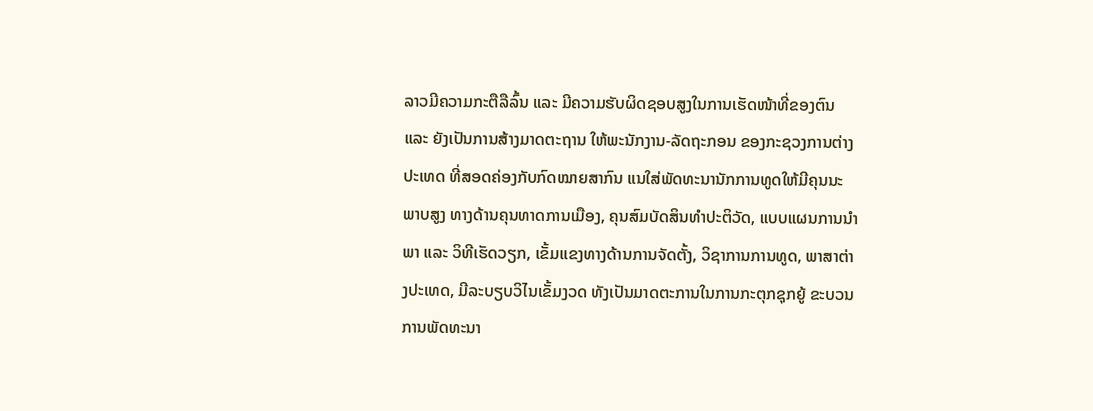ລາວມີຄວາມກະຕືລືລົ້ນ ແລະ ມີຄວາມຮັບຜິດຊອບສູງໃນການເຮັດໜ້າທີ່ຂອງຕົນ ແລະ ຍັງເປັນການສ້າງມາດຕະຖານ ໃຫ້ພະນັກງານ-ລັດຖະກອນ ຂອງກະຊວງການຕ່າງປະເທດ ທີ່ສອດຄ່ອງກັບກົດໝາຍສາກົນ ແນໃສ່ພັດທະນານັກການທູດໃຫ້ມີຄຸນນະພາບສູງ ທາງດ້ານຄຸນທາດການເມືອງ, ຄຸນສົມບັດສິນທຳປະຕິວັດ, ແບບແຜນການນຳພາ ແລະ ວິທີເຮັດວຽກ, ເຂັ້ມແຂງທາງດ້ານການຈັດຕັ້ງ, ວິຊາການການທູດ, ພາສາຕ່າງປະເທດ, ມີລະບຽບວິໄນເຂັ້ມງວດ ທັງເປັນມາດຕະການໃນການກະຕຸກຊຸກຍູ້ ຂະບວນການພັດທະນາ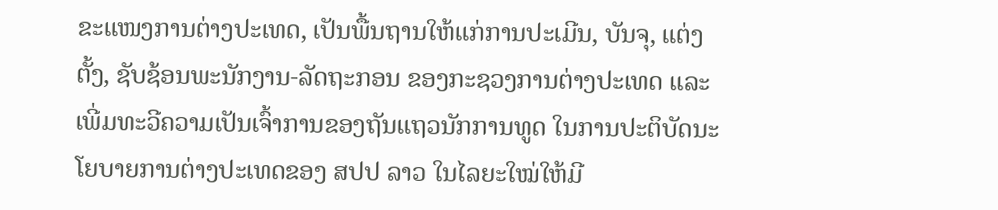ຂະແໜງການຕ່າງປະເທດ, ເປັນພື້ນຖານໃຫ້ແກ່ການປະເມີນ, ບັນຈຸ, ແຕ່ງຕັ້ງ, ຊັບຊ້ອນພະນັກງານ-ລັດຖະກອນ ຂອງກະຊວງການຕ່າງປະເທດ ແລະ ເພີ່ມທະວີຄວາມເປັນເຈົ້າການຂອງຖັນແຖວນັກການທູດ ໃນການປະຕິບັດນະໂຍບາຍການຕ່າງປະເທດຂອງ ສປປ ລາວ ໃນໄລຍະໃໝ່ໃຫ້ມີ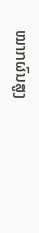ໝາກຜົນສູງ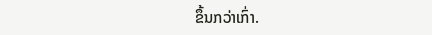ຂຶ້ນກວ່າເກົ່າ.